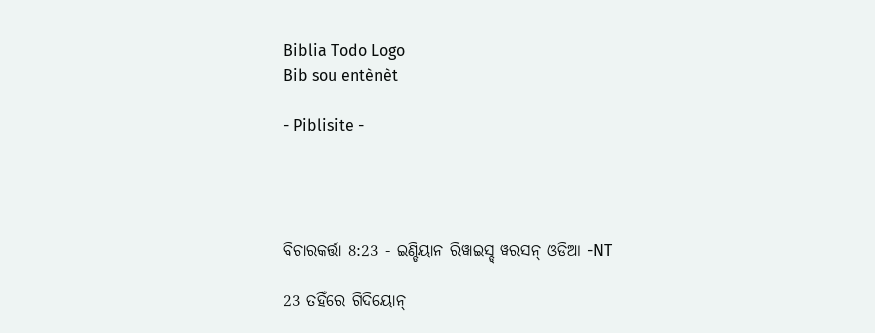Biblia Todo Logo
Bib sou entènèt

- Piblisite -




ବିଚାରକର୍ତ୍ତା 8:23 - ଇଣ୍ଡିୟାନ ରିୱାଇସ୍ଡ୍ ୱରସନ୍ ଓଡିଆ -NT

23 ତହିଁରେ ଗିଦିୟୋନ୍‍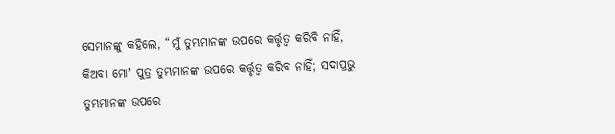ସେମାନଙ୍କୁ କହିଲେ, “ମୁଁ ତୁମ୍ଭମାନଙ୍କ ଉପରେ କର୍ତ୍ତୃତ୍ୱ କରିବି ନାହିଁ, କିଅବା ମୋʼ ପୁତ୍ର ତୁମ୍ଭମାନଙ୍କ ଉପରେ କର୍ତ୍ତୃତ୍ୱ କରିବ ନାହିଁ; ସଦାପ୍ରଭୁ ତୁମ୍ଭମାନଙ୍କ ଉପରେ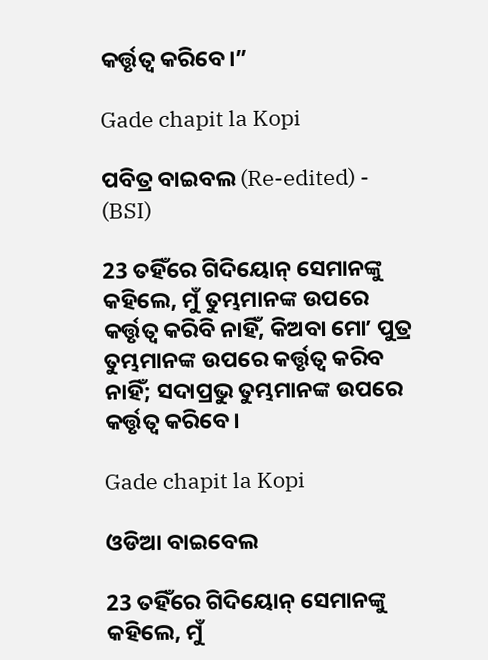କର୍ତ୍ତୃତ୍ୱ କରିବେ।”

Gade chapit la Kopi

ପବିତ୍ର ବାଇବଲ (Re-edited) - (BSI)

23 ତହିଁରେ ଗିଦିୟୋନ୍ ସେମାନଙ୍କୁ କହିଲେ, ମୁଁ ତୁମ୍ଭମାନଙ୍କ ଉପରେ କର୍ତ୍ତୃତ୍ଵ କରିବି ନାହିଁ, କିଅବା ମୋʼ ପୁତ୍ର ତୁମ୍ଭମାନଙ୍କ ଉପରେ କର୍ତ୍ତୃତ୍ଵ କରିବ ନାହିଁ; ସଦାପ୍ରଭୁ ତୁମ୍ଭମାନଙ୍କ ଉପରେ କର୍ତ୍ତୃତ୍ଵ କରିବେ।

Gade chapit la Kopi

ଓଡିଆ ବାଇବେଲ

23 ତହିଁରେ ଗିଦିୟୋନ୍‍ ସେମାନଙ୍କୁ କହିଲେ, ମୁଁ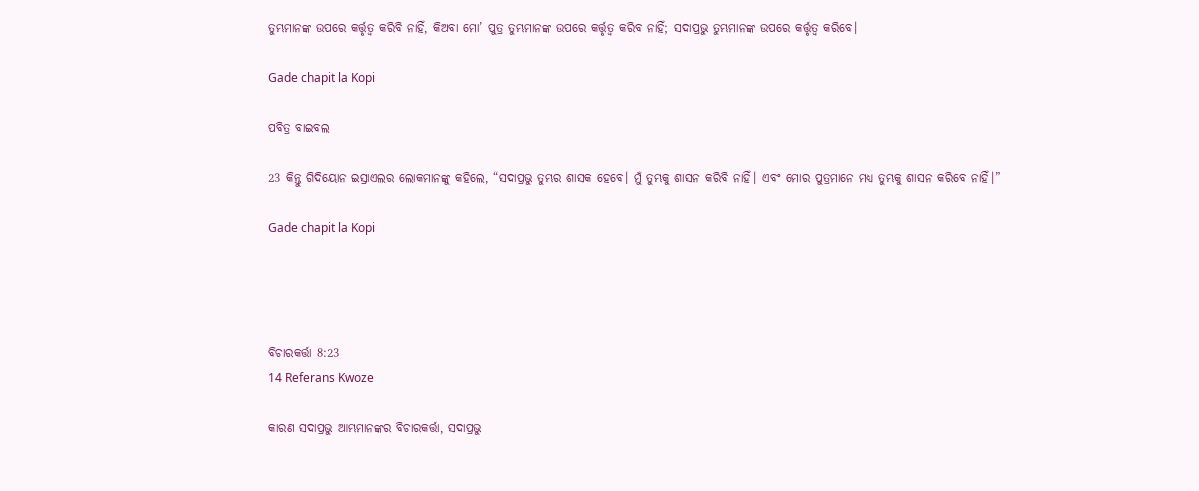ତୁମ୍ଭମାନଙ୍କ ଉପରେ କର୍ତ୍ତୃତ୍ୱ କରିବି ନାହିଁ, କିଅବା ମୋ’ ପୁତ୍ର ତୁମ୍ଭମାନଙ୍କ ଉପରେ କର୍ତ୍ତୃତ୍ୱ କରିବ ନାହିଁ; ସଦାପ୍ରଭୁ ତୁମ୍ଭମାନଙ୍କ ଉପରେ କର୍ତ୍ତୃତ୍ୱ କରିବେ।

Gade chapit la Kopi

ପବିତ୍ର ବାଇବଲ

23 କିନ୍ତୁ ଗିଦିୟୋନ ଇସ୍ରାଏଲର ଲୋକମାନଙ୍କୁ କହିଲେ, “ସଦାପ୍ରଭୁ ତୁମ୍ଭର ଶାସକ ହେବେ। ମୁଁ ତୁମ୍ଭକୁ ଶାସନ କରିବି ନାହିଁ। ଏବଂ ମୋର ପୁତ୍ରମାନେ ମଧ୍ୟ ତୁମ୍ଭକୁ ଶାସନ କରିବେ ନାହିଁ।”

Gade chapit la Kopi




ବିଚାରକର୍ତ୍ତା 8:23
14 Referans Kwoze

କାରଣ ସଦାପ୍ରଭୁ ଆମ୍ଭମାନଙ୍କର ବିଚାରକର୍ତ୍ତା, ସଦାପ୍ରଭୁ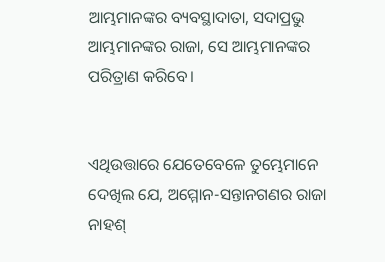ଆମ୍ଭମାନଙ୍କର ବ୍ୟବସ୍ଥାଦାତା, ସଦାପ୍ରଭୁ ଆମ୍ଭମାନଙ୍କର ରାଜା, ସେ ଆମ୍ଭମାନଙ୍କର ପରିତ୍ରାଣ କରିବେ।


ଏଥିଉତ୍ତାରେ ଯେତେବେଳେ ତୁମ୍ଭେମାନେ ଦେଖିଲ ଯେ, ଅମ୍ମୋନ-ସନ୍ତାନଗଣର ରାଜା ନାହଶ୍‍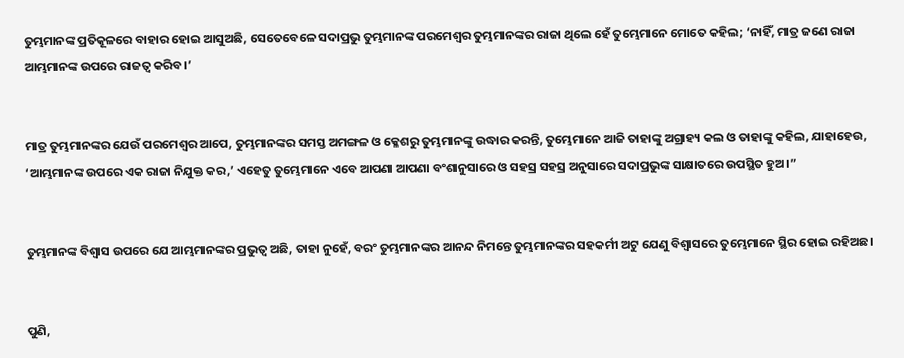ତୁମ୍ଭମାନଙ୍କ ପ୍ରତିକୂଳରେ ବାହାର ହୋଇ ଆସୁଅଛି, ସେତେବେଳେ ସଦାପ୍ରଭୁ ତୁମ୍ଭମାନଙ୍କ ପରମେଶ୍ୱର ତୁମ୍ଭମାନଙ୍କର ରାଜା ଥିଲେ ହେଁ ତୁମ୍ଭେମାନେ ମୋତେ କହିଲ; ‘ନାହିଁ, ମାତ୍ର ଜଣେ ରାଜା ଆମ୍ଭମାନଙ୍କ ଉପରେ ରାଜତ୍ୱ କରିବ।’


ମାତ୍ର ତୁମ୍ଭମାନଙ୍କର ଯେଉଁ ପରମେଶ୍ୱର ଆପେ, ତୁମ୍ଭମାନଙ୍କର ସମସ୍ତ ଅମଙ୍ଗଳ ଓ କ୍ଳେଶରୁ ତୁମ୍ଭମାନଙ୍କୁ ଉଦ୍ଧାର କରନ୍ତି, ତୁମ୍ଭେମାନେ ଆଜି ତାହାଙ୍କୁ ଅଗ୍ରାହ୍ୟ କଲ ଓ ତାହାଙ୍କୁ କହିଲ, ଯାହାହେଉ, ‘ଆମ୍ଭମାନଙ୍କ ଉପରେ ଏକ ରାଜା ନିଯୁକ୍ତ କର,’ ଏହେତୁ ତୁମ୍ଭେମାନେ ଏବେ ଆପଣା ଆପଣା ବଂଶାନୁସାରେ ଓ ସହସ୍ର ସହସ୍ର ଅନୁସାରେ ସଦାପ୍ରଭୁଙ୍କ ସାକ୍ଷାତରେ ଉପସ୍ଥିତ ହୁଅ।”


ତୁମ୍ଭମାନଙ୍କ ବିଶ୍ୱାସ ଉପରେ ଯେ ଆମ୍ଭମାନଙ୍କର ପ୍ରଭୁତ୍ୱ ଅଛି, ତାହା ନୁହେଁ, ବରଂ ତୁମ୍ଭମାନଙ୍କର ଆନନ୍ଦ ନିମନ୍ତେ ତୁମ୍ଭମାନଙ୍କର ସହକର୍ମୀ ଅଟୁ ଯେଣୁ ବିଶ୍ୱାସରେ ତୁମ୍ଭେମାନେ ସ୍ଥିର ହୋଇ ରହିଅଛ।


ପୁଣି,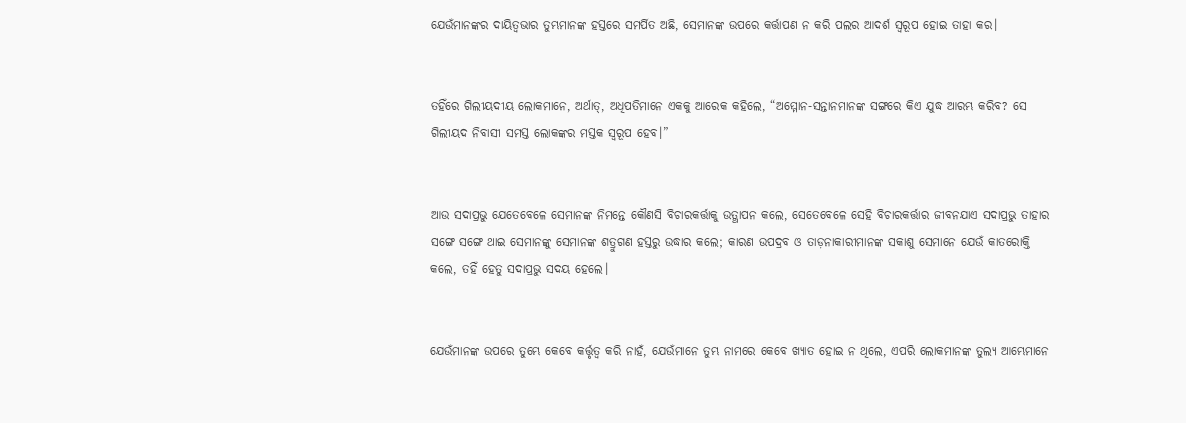ଯେଉଁମାନଙ୍କର ଦାୟିତ୍ୱଭାର ତୁମ୍ଭମାନଙ୍କ ହସ୍ତରେ ସମର୍ପିତ ଅଛି, ସେମାନଙ୍କ ଉପରେ କର୍ତ୍ତାପଣ ନ କରି ପଲର ଆଦର୍ଶ ସ୍ୱରୂପ ହୋଇ ତାହା କର।


ତହିଁରେ ଗିଲୀୟଦୀୟ ଲୋକମାନେ, ଅର୍ଥାତ୍‍, ଅଧିପତିମାନେ ଏକକୁ ଆରେକ କହିଲେ, “ଅମ୍ମୋନ-ସନ୍ତାନମାନଙ୍କ ସଙ୍ଗରେ କିଏ ଯୁଦ୍ଧ ଆରମ୍ଭ କରିବ? ସେ ଗିଲୀୟଦ ନିବାସୀ ସମସ୍ତ ଲୋକଙ୍କର ମସ୍ତକ ସ୍ୱରୂପ ହେବ।”


ଆଉ ସଦାପ୍ରଭୁ ଯେତେବେଳେ ସେମାନଙ୍କ ନିମନ୍ତେ କୌଣସି ବିଚାରକର୍ତ୍ତାକୁ ଉତ୍ଥାପନ କଲେ, ସେତେବେଳେ ସେହି ବିଚାରକର୍ତ୍ତାର ଜୀବନଯାଏ ସଦାପ୍ରଭୁ ତାହାର ସଙ୍ଗେ ସଙ୍ଗେ ଥାଇ ସେମାନଙ୍କୁ ସେମାନଙ୍କ ଶତ୍ରୁଗଣ ହସ୍ତରୁ ଉଦ୍ଧାର କଲେ; କାରଣ ଉପଦ୍ରବ ଓ ତାଡ଼ନାକାରୀମାନଙ୍କ ସକାଶୁ ସେମାନେ ଯେଉଁ କାତରୋକ୍ତି କଲେ, ତହିଁ ହେତୁ ସଦାପ୍ରଭୁ ସଦୟ ହେଲେ।


ଯେଉଁମାନଙ୍କ ଉପରେ ତୁମ୍ଭେ କେବେ କର୍ତ୍ତୃତ୍ୱ କରି ନାହଁ, ଯେଉଁମାନେ ତୁମ୍ଭ ନାମରେ କେବେ ଖ୍ୟାତ ହୋଇ ନ ଥିଲେ, ଏପରି ଲୋକମାନଙ୍କ ତୁଲ୍ୟ ଆମ୍ଭେମାନେ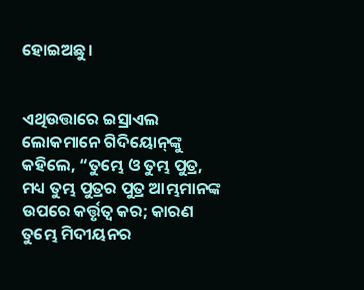ହୋଇଅଛୁ।


ଏଥିଉତ୍ତାରେ ଇସ୍ରାଏଲ ଲୋକମାନେ ଗିଦିୟୋନ୍‍ଙ୍କୁ କହିଲେ, “ତୁମ୍ଭେ ଓ ତୁମ୍ଭ ପୁତ୍ର, ମଧ୍ୟ ତୁମ୍ଭ ପୁତ୍ରର ପୁତ୍ର ଆମ୍ଭମାନଙ୍କ ଉପରେ କର୍ତ୍ତୃତ୍ୱ କର; କାରଣ ତୁମ୍ଭେ ମିଦୀୟନର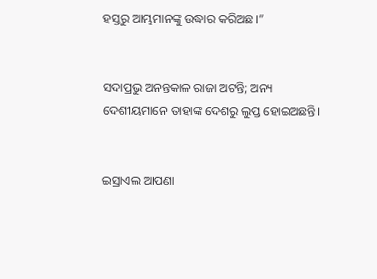ହସ୍ତରୁ ଆମ୍ଭମାନଙ୍କୁ ଉଦ୍ଧାର କରିଅଛ।”


ସଦାପ୍ରଭୁ ଅନନ୍ତକାଳ ରାଜା ଅଟନ୍ତି; ଅନ୍ୟ ଦେଶୀୟମାନେ ତାହାଙ୍କ ଦେଶରୁ ଲୁପ୍ତ ହୋଇଅଛନ୍ତି।


ଇସ୍ରାଏଲ ଆପଣା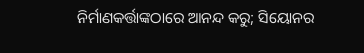ନିର୍ମାଣକର୍ତ୍ତାଙ୍କଠାରେ ଆନନ୍ଦ କରୁ; ସିୟୋନର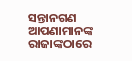ସନ୍ତାନଗଣ ଆପଣାମାନଙ୍କ ରାଜାଙ୍କଠାରେ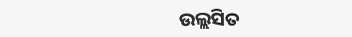ଉଲ୍ଲସିତ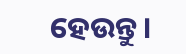ହେଉନ୍ତୁ।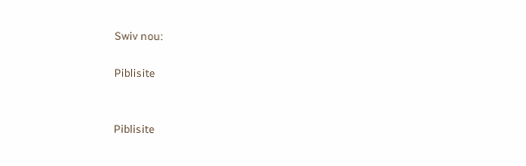Swiv nou:

Piblisite


Piblisite